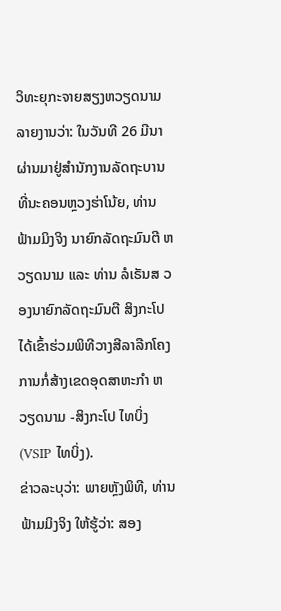ວິທະຍຸກະຈາຍສຽງຫວຽດນາມລາຍງານວ່າ: ໃນວັນທີ 26 ມີນາ ຜ່ານມາຢູ່ສຳນັກງານລັດຖະບານ ທີ່ນະຄອນຫຼວງຮ່າໂນ້ຍ, ທ່ານ ຟ້າມມິງຈິງ ນາຍົກລັດຖະມົນຕີ ຫວຽດນາມ ແລະ ທ່ານ ລໍເຣັນສ ວອງນາຍົກລັດຖະມົນຕີ ສິງກະໂປ ໄດ້ເຂົ້າຮ່ວມພິທີວາງສີລາລືກໂຄງການກໍ່ສ້າງເຂດອຸດສາຫະກຳ ຫວຽດນາມ -ສິງກະໂປ ໄທບິ່ງ (VSIP ໄທບິ່ງ).
ຂ່າວລະບຸວ່າ: ພາຍຫຼັງພິທີ, ທ່ານ ຟ້າມມິງຈິງ ໃຫ້ຮູ້ວ່າ: ສອງ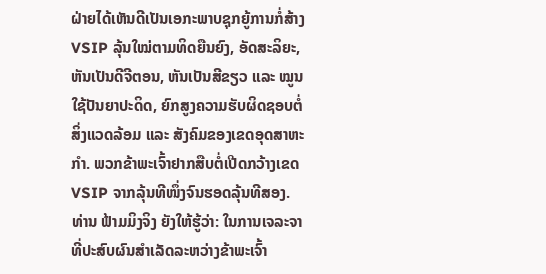ຝ່າຍໄດ້ເຫັນດີເປັນເອກະພາບຊຸກຍູ້ການກໍ່ສ້າງVSIP ລຸ້ນໃໝ່ຕາມທິດຍືນຍົງ, ອັດສະລິຍະ, ຫັນເປັນດີຈີຕອນ, ຫັນເປັນສີຂຽວ ແລະ ໝູນໃຊ້ປັນຍາປະດິດ, ຍົກສູງຄວາມຮັບຜິດຊອບຕໍ່ສິ່ງແວດລ້ອມ ແລະ ສັງຄົມຂອງເຂດອຸດສາຫະກຳ. ພວກຂ້າພະເຈົ້າຢາກສືບຕໍ່ເປີດກວ້າງເຂດ VSIP ຈາກລຸ້ນທີໜຶ່ງຈົນຮອດລຸ້ນທີສອງ. ທ່ານ ຟ້າມມິງຈິງ ຍັງໃຫ້ຮູ້ວ່າ: ໃນການເຈລະຈາທີ່ປະສົບຜົນສຳເລັດລະຫວ່າງຂ້າພະເຈົ້າ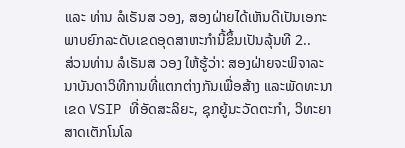ແລະ ທ່ານ ລໍເຣັນສ ວອງ, ສອງຝ່າຍໄດ້ເຫັນດີເປັນເອກະພາບຍົກລະດັບເຂດອຸດສາຫະກຳນີ້ຂຶ້ນເປັນລຸ້ນທີ 2..
ສ່ວນທ່ານ ລໍເຣັນສ ວອງ ໃຫ້ຮູ້ວ່າ: ສອງຝ່າຍຈະພິຈາລະນາບັນດາວິທີການທີ່ແຕກຕ່າງກັນເພື່ອສ້າງ ແລະພັດທະນາເຂດ VSIP ທີ່ອັດສະລິຍະ, ຊຸກຍູ້ນະວັດຕະກຳ, ວິທະຍາສາດເຕັກໂນໂລ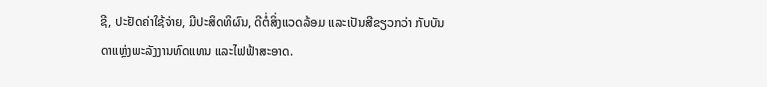ຊີ, ປະຢັດຄ່າໃຊ້ຈ່າຍ, ມີປະສິດທິຜົນ, ດີຕໍ່ສິ່ງແວດລ້ອມ ແລະເປັນສີຂຽວກວ່າ ກັບບັນດາແຫຼ່ງພະລັງງານທົດແທນ ແລະໄຟຟ້າສະອາດ.